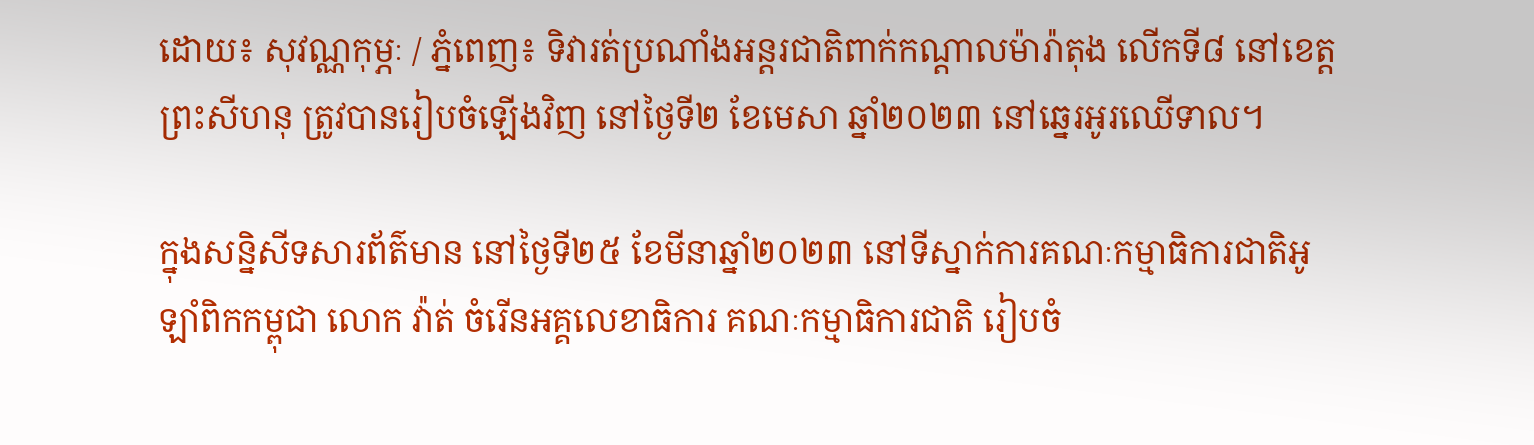ដោយ៖ សុវណ្ណកុម្ភៈ / ភ្នំពេញ៖ ទិវារត់ប្រណាំងអន្តរជាតិពាក់កណ្តាលម៉ារ៉ាតុង លើកទី៨ នៅខេត្តព្រះសីហនុ ត្រូវបានរៀបចំឡើងវិញ នៅថ្ងៃទី២ ខែមេសា ឆ្នាំ២០២៣ នៅឆ្នេរអូរឈើទាល។

ក្នុងសន្និសីទសារព័ត៌មាន នៅថ្ងៃទី២៥ ខែមីនាឆ្នាំ២០២៣ នៅទីស្នាក់ការគណៈកម្មាធិការជាតិអូឡាំពិកកម្ពុជា លោក វ៉ាត់ ចំរើនអគ្គលេខាធិការ គណៈកម្មាធិការជាតិ រៀបចំ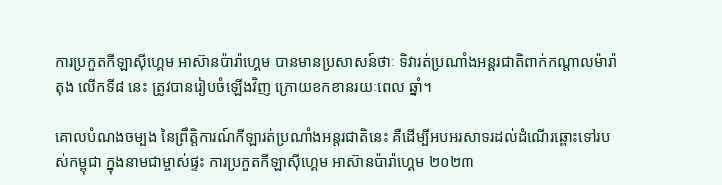ការប្រកួតកីឡាស៊ីហ្គេម អាស៊ានប៉ារ៉ាហ្គេម បានមានប្រសាសន៍ថាៈ ទិវារត់ប្រណាំងអន្តរជាតិពាក់កណ្តាលម៉ារ៉ាតុង លើកទី៨ នេះ ត្រូវបានរៀបចំឡើងវិញ ក្រោយខកខានរយៈពេល ឆ្នាំ។

គោលបំណងចម្បង នៃព្រឹត្តិការណ៍កីឡារត់ប្រណាំងអន្តរជាតិនេះ គឺដើម្បីអបអរសាទរដល់ដំណើរឆ្ពោះទៅរបស់កម្ពុជា ក្នុងនាមជាម្ចាស់ផ្ទះ ការប្រកួតកីឡាស៊ីហ្គេម អាស៊ានប៉ារ៉ាហ្គេម ២០២៣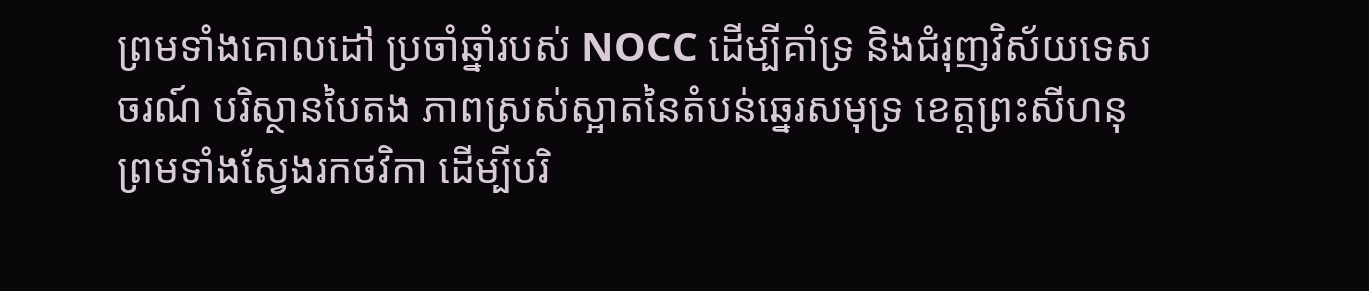ព្រមទាំងគោលដៅ ប្រចាំឆ្នាំរបស់ NOCC ដើម្បីគាំទ្រ និងជំរុញវិស័យទេសចរណ៍ បរិស្ថានបៃតង ភាពស្រស់ស្អាតនៃតំបន់ឆ្នេរសមុទ្រ ខេត្តព្រះសីហនុ ព្រមទាំងស្វែងរកថវិកា ដើម្បីបរិ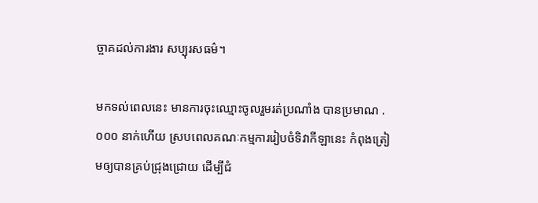ច្ចាគដល់ការងារ សប្បុរសធម៌។

មកទល់ពេលនេះ មានការចុះឈ្មោះចូលរួមរត់ប្រណាំង បានប្រមាណ .០០០ នាក់ហើយ ស្របពេលគណៈកម្មការរៀបចំទិវាកីឡានេះ កំពុងត្រៀមឲ្យបានគ្រប់ជ្រុងជ្រោយ ដើម្បីជំ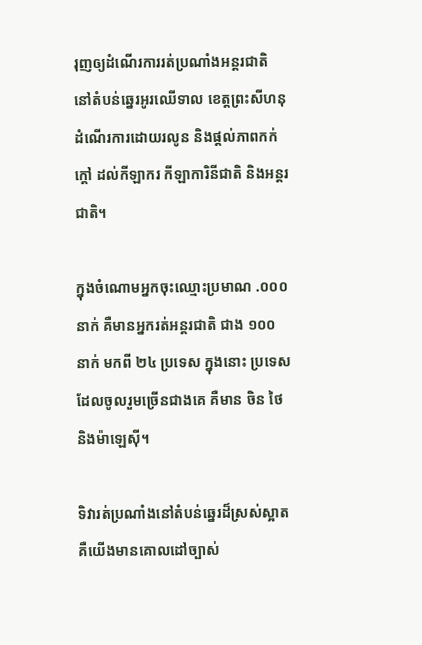រុញឲ្យដំណើរការរត់ប្រណាំងអន្តរជាតិ នៅតំបន់ឆ្នេរអូរឈើទាល ខេត្តព្រះសីហនុដំណើរការដោយរលូន និងផ្តល់ភាពកក់ក្តៅ ដល់កីឡាករ កីឡាការិនីជាតិ និងអន្តរជាតិ។

ក្នុងចំណោមអ្នកចុះឈ្មោះប្រមាណ .០០០ នាក់ គឺមានអ្នករត់អន្តរជាតិ ជាង ១០០ នាក់ មកពី ២៤ ប្រទេស ក្នុងនោះ ប្រទេសដែលចូលរួមច្រើនជាងគេ គឺមាន ចិន ថៃ និងម៉ាឡេស៊ី។

ទិវារត់ប្រណាំងនៅតំបន់ឆ្នេរដ៏ស្រស់ស្អាត គឺយើងមានគោលដៅច្បាស់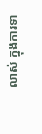លាស់ ក្នុងការទា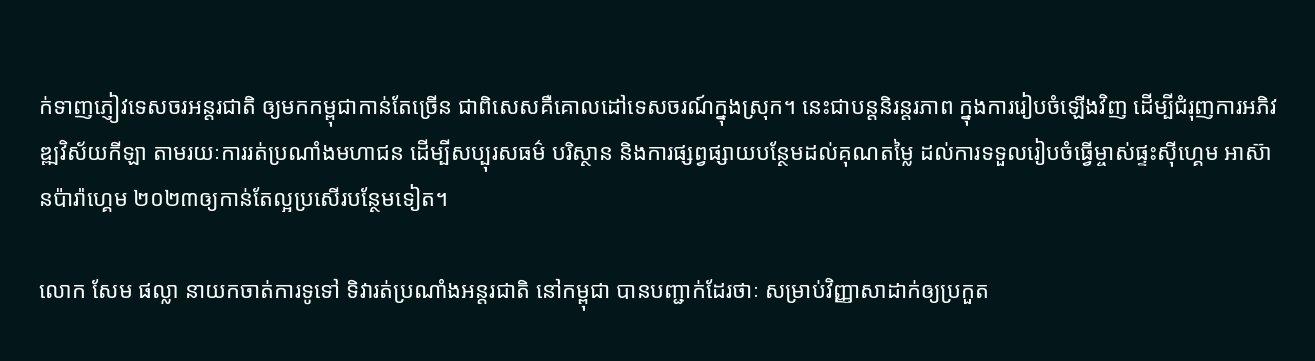ក់ទាញភ្ញៀវទេសចរអន្តរជាតិ ឲ្យមកកម្ពុជាកាន់តែច្រើន ជាពិសេសគឺគោលដៅទេសចរណ៍ក្នុងស្រុក។ នេះជាបន្តនិរន្តរភាព ក្នុងការរៀបចំឡើងវិញ ដើម្បីជំរុញការអភិវឌ្ឍវិស័យកីឡា តាមរយៈការរត់ប្រណាំងមហាជន ដើម្បីសប្បុរសធម៌ បរិស្ថាន និងការផ្សព្វផ្សាយបន្ថែមដល់គុណតម្លៃ ដល់ការទទួលរៀបចំធ្វើម្ចាស់ផ្ទះស៊ីហ្គេម អាស៊ានប៉ារ៉ាហ្គេម ២០២៣ឲ្យកាន់តែល្អប្រសើរបន្ថែមទៀត។

លោក សែម ផល្លា នាយកចាត់ការទូទៅ ទិវារត់ប្រណាំងអន្តរជាតិ នៅកម្ពុជា បានបញ្ជាក់ដែរថាៈ សម្រាប់វិញ្ញាសាដាក់ឲ្យប្រកួត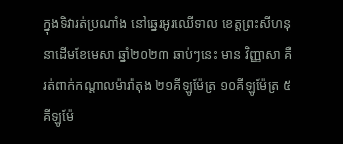ក្នុងទិវារត់ប្រណាំង នៅឆ្នេរអូរឈើទាល ខេត្តព្រះសីហនុ នាដើមខែមេសា ឆ្នាំ២០២៣ ឆាប់ៗនេះ មាន វិញ្ញាសា គឺរត់ពាក់កណ្តាលម៉ារ៉ាតុង ២១គីឡូម៉ែត្រ ១០គីឡូម៉ែត្រ ៥គីឡូម៉ែ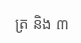ត្រ និង ៣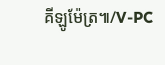គីឡូម៉ែត្រ៕/V-PC